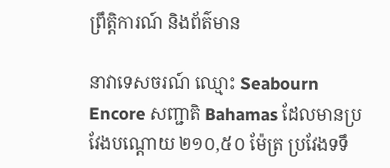ព្រឹត្តិការណ៍ និងព័ត៌មាន

នាវាទេសចរណ៍ ឈ្មោះ Seabourn Encore សញ្ជាតិ Bahamas ដែលមានប្រវែងបណ្តោយ ២១០,៥០ ម៉ែត្រ ប្រវែងទទឹ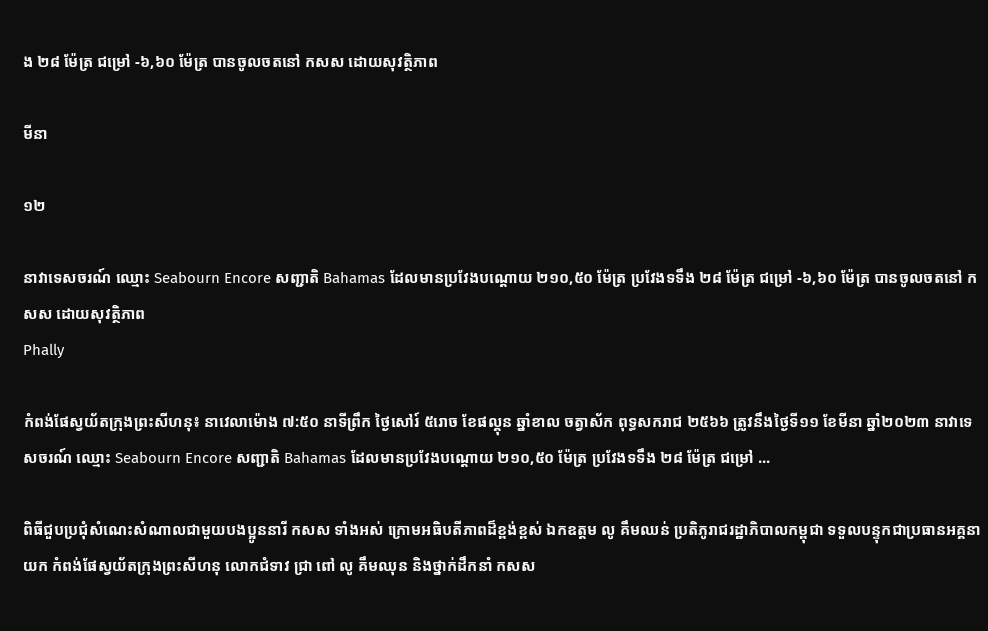ង ២៨ ម៉ែត្រ ជម្រៅ -៦,៦០ ម៉ែត្រ បានចូលចតនៅ កសស ដោយសុវត្ថិភាព

មីនា

១២

នាវាទេសចរណ៍ ឈ្មោះ Seabourn Encore សញ្ជាតិ Bahamas ដែលមានប្រវែងបណ្តោយ ២១០,៥០ ម៉ែត្រ ប្រវែងទទឹង ២៨ ម៉ែត្រ ជម្រៅ -៦,៦០ ម៉ែត្រ បានចូលចតនៅ កសស ដោយសុវត្ថិភាព
Phally

កំពង់ផែស្វយ័តក្រុងព្រះសីហនុ៖ នាវេលាម៉ោង ៧:៥០ នាទីព្រឹក ថ្ងៃសៅរ៍ ៥រោច ខែផល្គុន ឆ្នាំខាល ចត្វាស័ក ពុទ្ធសករាជ ២៥៦៦ ត្រូវនឹងថ្ងៃទី១១ ខែមីនា ឆ្នាំ២០២៣ នាវាទេសចរណ៍ ឈ្មោះ Seabourn Encore សញ្ជាតិ Bahamas ដែលមានប្រវែងបណ្តោយ ២១០,៥០ ម៉ែត្រ ប្រវែងទទឹង ២៨ ម៉ែត្រ ជម្រៅ ...

ពិធីជួបប្រជុំសំណេះសំណាលជាមួយបងប្អូននារី កសស ទាំងអស់ ក្រោមអធិបតីភាពដ៏ខ្ពង់ខ្ពស់ ឯកឧត្តម លូ គឹមឈន់ ប្រតិភូរាជរដ្ឋាភិបាលកម្ពុជា ទទួលបន្ទុកជាប្រធានអគ្គនាយក កំពង់ផែស្វយ័តក្រុងព្រះសីហនុ លោកជំទាវ ជ្រា ពៅ លូ គឹមឈុន និងថ្នាក់ដឹកនាំ កសស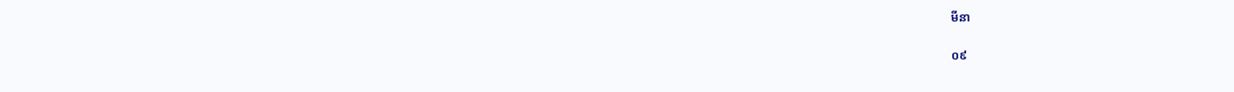មីនា

០៩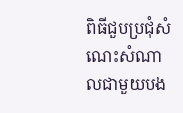ពិធីជួបប្រជុំសំណេះសំណាលជាមួយបង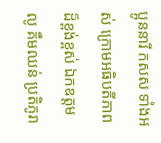ប្អូននារី កសស ទាំងអស់ ក្រោមអធិបតីភាពដ៏ខ្ពង់ខ្ពស់ ឯកឧត្តម លូ គឹមឈន់ ប្រតិភូរា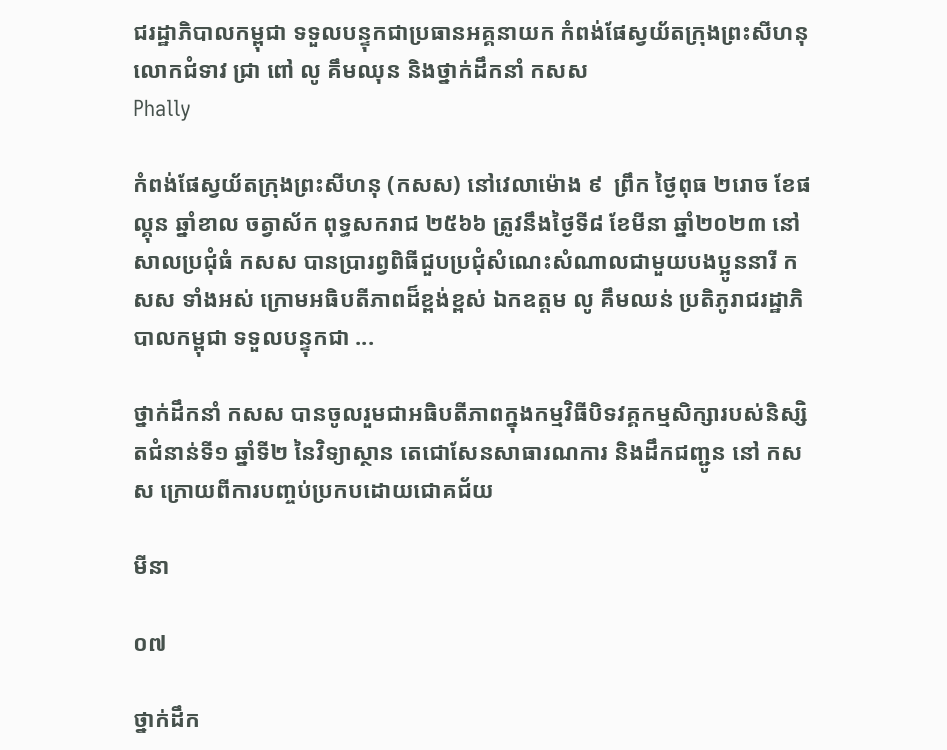ជរដ្ឋាភិបាលកម្ពុជា ទទួលបន្ទុកជាប្រធានអគ្គនាយក កំពង់ផែស្វយ័តក្រុងព្រះសីហនុ លោកជំទាវ ជ្រា ពៅ លូ គឹមឈុន និងថ្នាក់ដឹកនាំ កសស
Phally

កំពង់ផែស្វយ័តក្រុងព្រះសីហនុ (កសស) នៅវេលាម៉ោង ៩  ព្រឹក ថ្ងៃពុធ ២រោច ខែផល្គុន ឆ្នាំខាល ចត្វាស័ក ពុទ្ធសករាជ ២៥៦៦ ត្រូវនឹងថ្ងៃទី៨ ខែមីនា ឆ្នាំ២០២៣ នៅសាលប្រជុំធំ កសស បានប្រារព្វពិធីជួបប្រជុំសំណេះសំណាលជាមួយបងប្អូននារី កសស ទាំងអស់ ក្រោមអធិបតីភាពដ៏ខ្ពង់ខ្ពស់ ឯកឧត្តម លូ គឹមឈន់ ប្រតិភូរាជរដ្ឋាភិបាលកម្ពុជា ទទួលបន្ទុកជា ...

ថ្នាក់ដឹកនាំ កសស បានចូលរួមជាអធិបតីភាពក្នុងកម្មវិធីបិទវគ្គកម្មសិក្សារបស់និស្សិតជំនាន់ទី១ ឆ្នាំទី២ នៃវិទ្យាស្ថាន តេជោសែនសាធារណការ និងដឹកជញ្ជូន នៅ កសស ក្រោយពីការបញ្ចប់ប្រកបដោយជោគជ័យ

មីនា

០៧

ថ្នាក់ដឹក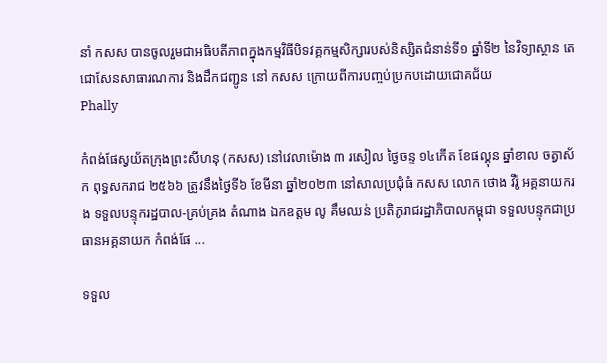នាំ កសស បានចូលរួមជាអធិបតីភាពក្នុងកម្មវិធីបិទវគ្គកម្មសិក្សារបស់និស្សិតជំនាន់ទី១ ឆ្នាំទី២ នៃវិទ្យាស្ថាន តេជោសែនសាធារណការ និងដឹកជញ្ជូន នៅ កសស ក្រោយពីការបញ្ចប់ប្រកបដោយជោគជ័យ
Phally

កំពង់ផែស្វយ័តក្រុងព្រះសីហនុ (កសស) នៅវេលាម៉ោង ៣ រសៀល ថ្ងៃចន្ទ ១៤កើត ខែផល្គុន ឆ្នាំខាល ចត្វាស័ក ពុទ្ធសករាជ ២៥៦៦ ត្រូវនឹងថ្ងៃទី៦ ខែមីនា ឆ្នាំ២០២៣ នៅសាលប្រជុំធំ កសស លោក ថោង វីរ៉ូ អគ្គនាយករង ទទួលបន្ទុករដ្ឋបាល-គ្រប់គ្រង តំណាង ឯកឧត្តម លូ គឹមឈន់ ប្រតិភូរាជរដ្ឋាភិបាលកម្ពុជា ទទួលបន្ទុកជាប្រធានអគ្គនាយក កំពង់ផែ ...

ទទួល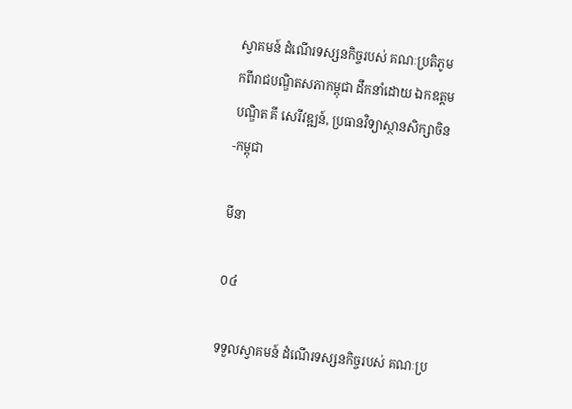ស្វាគមន៍ ដំណើរទស្សនកិច្ចរបស់ គណៈប្រតិភូមកពីរាជបណ្ឌិតសភាកម្ពុជា ដឹកនាំដោយ ឯកឧត្តមបណ្ឌិត គី សេរីវឌ្ឍន៍, ប្រធានវិទ្យាស្ថានសិក្សាចិន-កម្ពុជា

មីនា

០៤

ទទួលស្វាគមន៍ ដំណើរទស្សនកិច្ចរបស់ គណៈប្រ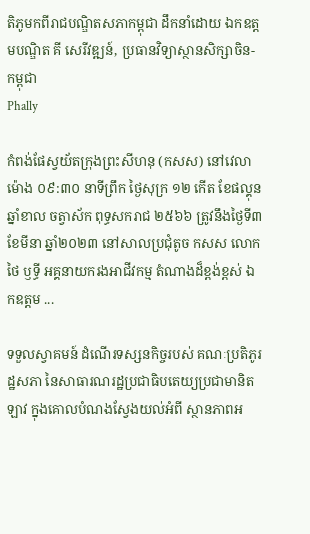តិភូមកពីរាជបណ្ឌិតសភាកម្ពុជា ដឹកនាំដោយ ឯកឧត្តមបណ្ឌិត គី សេរីវឌ្ឍន៍, ប្រធានវិទ្យាស្ថានសិក្សាចិន-កម្ពុជា
Phally

កំពង់ផែស្វយ័តក្រុងព្រះសីហនុ (កសស) នៅវេលាម៉ោង ០៩:៣០ នាទីព្រឹក ថ្ងៃសុក្រ ១២ កើត ខែផល្គុន ឆ្នាំខាល ចត្វាស័ក ពុទ្ធសករាជ ២៥៦៦ ត្រូវនឹងថ្ងៃទី៣ ខែមីនា ឆ្នាំ២០២៣ នៅសាលប្រជុំតូច កសស លោក ថៃ ឫទ្ធី អគ្គនាយករងអាជីវកម្ម តំណាងដ៏ខ្ពង់ខ្ពស់ ឯកឧត្តម ...

ទទួលស្វាគមន៍ ដំណើរទស្សនកិច្ចរបស់ គណៈប្រតិភូរដ្ឋសភា នៃសាធារណរដ្ឋប្រជាធិបតេយ្យប្រជាមានិតឡាវ ក្នុងគោលបំណងស្វែងយល់អំពី ស្ថានភាពអ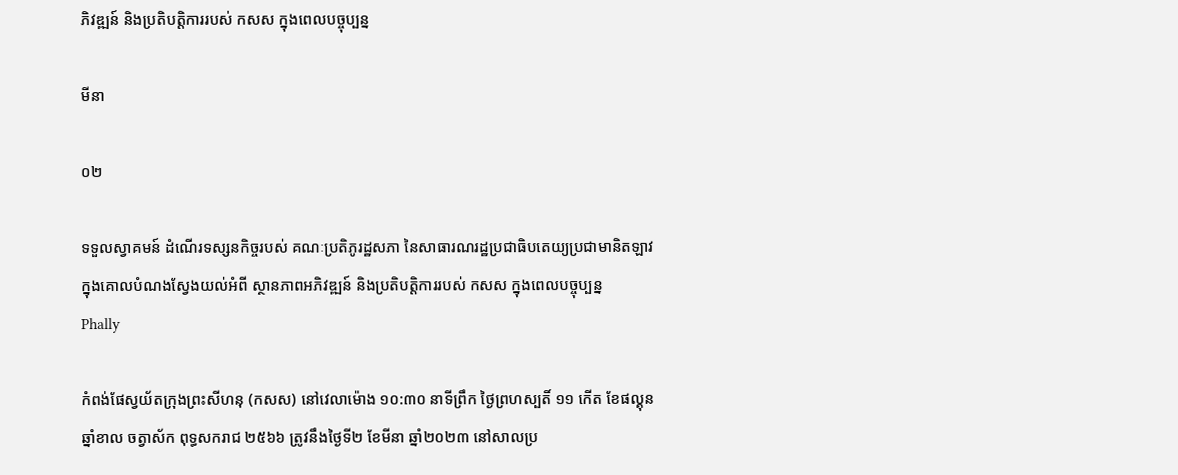ភិវឌ្ឍន៍ និងប្រតិបត្តិការរបស់ កសស ក្នុងពេលបច្ចុប្បន្ន

មីនា

០២

ទទួលស្វាគមន៍ ដំណើរទស្សនកិច្ចរបស់ គណៈប្រតិភូរដ្ឋសភា នៃសាធារណរដ្ឋប្រជាធិបតេយ្យប្រជាមានិតឡាវ ក្នុងគោលបំណងស្វែងយល់អំពី ស្ថានភាពអភិវឌ្ឍន៍ និងប្រតិបត្តិការរបស់ កសស ក្នុងពេលបច្ចុប្បន្ន
Phally

កំពង់ផែស្វយ័តក្រុងព្រះសីហនុ (កសស) នៅវេលាម៉ោង ១០:៣០ នាទីព្រឹក ថ្ងៃព្រហស្បតិ៍ ១១ កើត ខែផល្គុន ឆ្នាំខាល ចត្វាស័ក ពុទ្ធសករាជ ២៥៦៦ ត្រូវនឹងថ្ងៃទី២ ខែមីនា ឆ្នាំ២០២៣ នៅសាលប្រ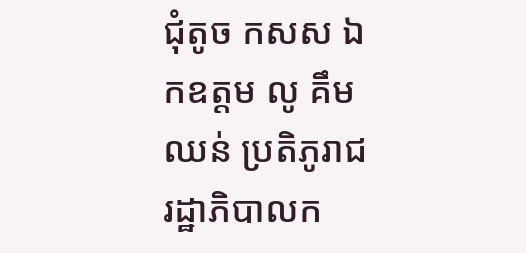ជុំតូច កសស ឯកឧត្តម លូ គឹមឈន់ ប្រតិភូរាជរដ្ឋាភិបាលក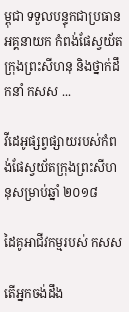ម្ពុជា ទទួលបន្ទុកជាប្រធានអគ្គនាយក កំពង់ផែស្វយ័តក្រុងព្រះសីហនុ និងថ្នាក់ដឹកនាំ កសស ...

វីដេអូផ្សព្វផ្សាយរបស់កំពង់ផែស្វយ័តក្រុងព្រះសីហនុសម្រាប់ឆ្នាំ ២០១៨

ដៃគូអាជីវកម្មរបស់ កសស

តើអ្នកចង់ដឹង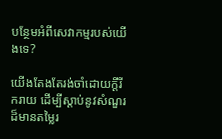បន្ថែមអំពីសេវាកម្មរបស់យើងទេ?

យើងតែងតែរង់ចាំដោយក្ដីរីករាយ ដើម្បីស្តាប់នូវសំណួរដ៏មានតម្លៃរ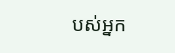បស់អ្នក